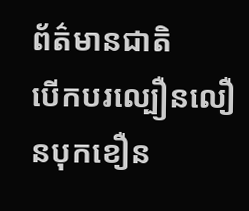ព័ត៌មានជាតិ
បើកបរល្បឿនលឿនបុកខឿន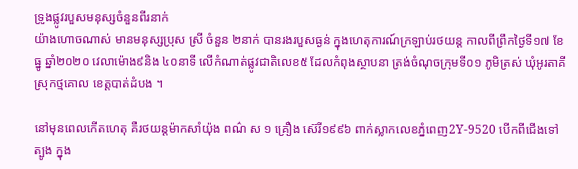ទ្រូងផ្លូវរបួសមនុស្សចំនួនពីរនាក់
យ៉ាងហោចណាស់ មានមនុស្សប្រុស ស្រី ចំនួន ២នាក់ បានរងរបួសធ្ងន់ ក្នុងហេតុការណ៍ក្រឡាប់រថយន្ត កាលពីព្រឹកថ្ងៃទី១៧ ខែធ្នូ ឆ្នាំ២០២០ វេលាម៉ោង៩និង ៤០នាទី លើកំណាត់ផ្លូវជាតិលេខ៥ ដែលកំពុងស្ថាបនា ត្រង់ចំណុចក្រុមទី០១ ភូមិត្រស់ ឃុំអូរតាគី ស្រុកថ្មគោល ខេត្តបាត់ដំបង ។

នៅមុនពេលកើតហេតុ គឺរថយន្តម៉ាកសាំយ៉ុង ពណ៌ ស ១ គ្រឿង ស៊េរី១៩៩៦ ពាក់ស្លាកលេខភ្នំពេញ2Y-9520 បើកពីជើងទៅត្បូង ក្នុង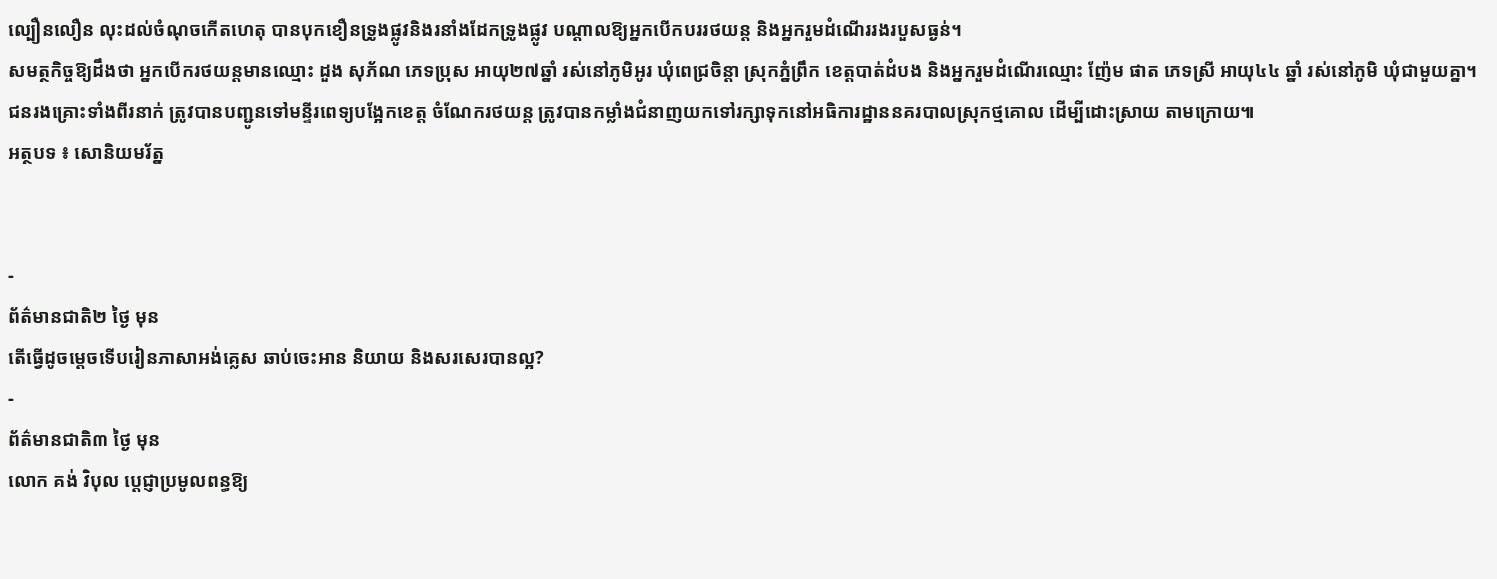ល្បឿនលឿន លុះដល់ចំណុចកើតហេតុ បានបុកខឿនទ្រូងផ្លូវនិងរនាំងដែកទ្រូងផ្លូវ បណ្តាលឱ្យអ្នកបើកបររថយន្ត និងអ្នករួមដំណើររងរបួសធ្ងន់។
សមត្ថកិច្ចឱ្យដឹងថា អ្នកបើករថយន្តមានឈ្មោះ ដួង សុភ័ណ ភេទប្រុស អាយុ២៧ឆ្នាំ រស់នៅភូមិអូរ ឃុំពេជ្រចិន្តា ស្រុកភ្នំព្រឹក ខេត្តបាត់ដំបង និងអ្នករួមដំណើរឈ្មោះ ញ៉ែម ផាត ភេទស្រី អាយុ៤៤ ឆ្នាំ រស់នៅភូមិ ឃុំជាមួយគ្នា។
ជនរងគ្រោះទាំងពីរនាក់ ត្រូវបានបញ្ជូនទៅមន្ទីរពេទ្យបង្អែកខេត្ត ចំណែករថយន្ត ត្រូវបានកម្លាំងជំនាញយកទៅរក្សាទុកនៅអធិការដ្ឋាននគរបាលស្រុកថ្មគោល ដើម្បីដោះស្រាយ តាមក្រោយ៕
អត្ថបទ ៖ សោនិយមរ័ត្ន


-
ព័ត៌មានជាតិ២ ថ្ងៃ មុន
តើធ្វើដូចម្ដេចទើបរៀនភាសាអង់គ្លេស ឆាប់ចេះអាន និយាយ និងសរសេរបានល្អ?
-
ព័ត៌មានជាតិ៣ ថ្ងៃ មុន
លោក គង់ វិបុល ប្តេជ្ញាប្រមូលពន្ធឱ្យ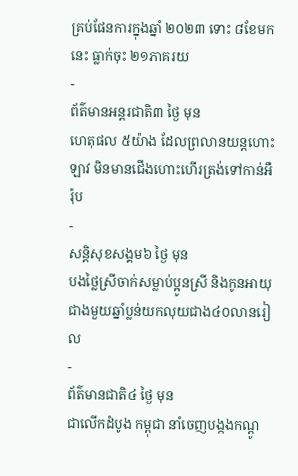គ្រប់ផែនការក្នុងឆ្នាំ ២០២៣ ទោះ ៨ខែមកនេះ ធ្លាក់ចុះ ២១ភាគរយ
-
ព័ត៌មានអន្ដរជាតិ៣ ថ្ងៃ មុន
ហេតុផល ៥យ៉ាង ដែលព្រលានយន្តហោះឡាវ មិនមានជើងហោះហើរត្រង់ទៅកាន់អឺរ៉ុប
-
សន្តិសុខសង្គម៦ ថ្ងៃ មុន
បងថ្លៃស្រីចាក់សម្លាប់ប្អូនស្រី និងកូនអាយុជាងមួយឆ្នាំប្លន់យកលុយជាង៤០លានរៀល
-
ព័ត៌មានជាតិ៤ ថ្ងៃ មុន
ជាលើកដំបូង កម្ពុជា នាំចេញបង្កងកណ្ដូ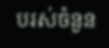បរស់ចំនួន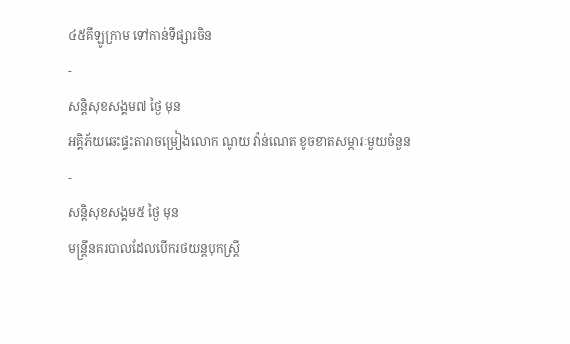៤៥គីឡូក្រាម ទៅកាន់ទីផ្សារចិន
-
សន្តិសុខសង្គម៧ ថ្ងៃ មុន
អគ្គិភ័យឆេះផ្ទះតារាចម្រៀងលោក ណូយ វ៉ាន់ណេត ខូចខាតសម្ភារៈមួយចំនួន
-
សន្តិសុខសង្គម៥ ថ្ងៃ មុន
មន្ត្រីនគរបាលដែលបើករថយន្តបុកស្ត្រី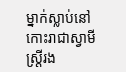ម្នាក់ស្លាប់នៅកោះរាជាស្វាមីស្ត្រីរង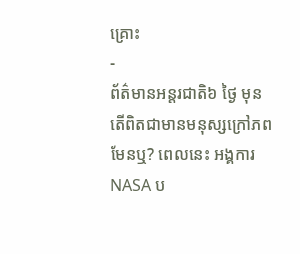គ្រោះ
-
ព័ត៌មានអន្ដរជាតិ៦ ថ្ងៃ មុន
តើពិតជាមានមនុស្សក្រៅភពមែនឬ? ពេលនេះ អង្គការ NASA ប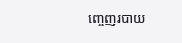ញ្ចេញរបាយ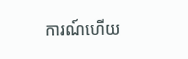ការណ៍ហើយ